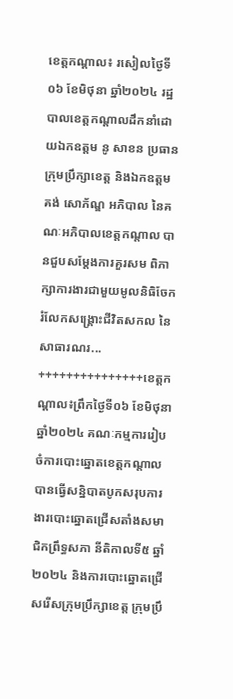ខេត្តកណ្ដាល៖ រសៀលថ្ងៃទី០៦ ខែមិថុនា ឆ្នាំ២០២៤ រដ្ឋបាលខេត្តកណ្ដាលដឹកនាំដោយឯកឧត្ដម នូ សាខន ប្រធានក្រុមប្រឹក្សាខេត្ត និងឯកឧត្ដម គង់ សោភ័ណ្ឌ អភិបាល នៃគណៈអភិបាលខេត្តកណ្ដាល បានជួបសម្តែងការគួរសម ពិភាក្សាការងារជាមួយមូលនិធិចែករំលែកសង្គ្រោះជីវិតសកល នៃសាធារណរ...
+++++++++++++++ខេត្តកណ្ដាល៖ព្រឹកថ្ងៃទី០៦ ខែមិថុនា ឆ្នាំ២០២៤ គណៈកម្មការរៀបចំការបោះឆ្នោតខេត្តកណ្ដាល បានធើ្វសន្និបាតបូកសរុបការងារបោះឆ្នោតជ្រើសតាំងសមាជិកព្រឹទ្ធសភា នីតិកាលទី៥ ឆ្នាំ២០២៤ និងការបោះឆ្នោតជ្រើសរើសក្រុមប្រឹក្សាខេត្ត ក្រុមប្រឹ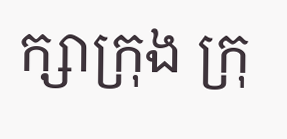ក្សាក្រុង ក្រុ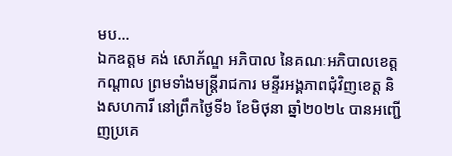មប...
ឯកឧត្តម គង់ សោភ័ណ្ឌ អភិបាល នៃគណៈអភិបាលខេត្តកណ្ដាល ព្រមទាំងមន្ត្រីរាជការ មន្ទីរអង្គភាពជុំវិញខេត្ត និងសហការី នៅព្រឹកថ្ងៃទី៦ ខែមិថុនា ឆ្នាំ២០២៤ បានអញ្ជើញប្រគេ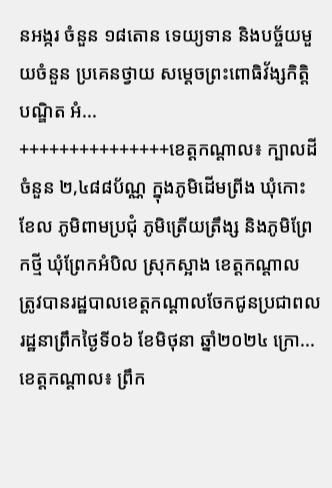នអង្ករ ចំនួន ១៨តោន ទេយ្យទាន និងបច្ច័យមួយចំនួន ប្រគេនថ្វាយ សម្ដេចព្រះពោធិវ័ង្សកិត្តិបណ្ឌិត អំ...
+++++++++++++++ខេត្តកណ្ដាល៖ ក្បាលដីចំនួន ២,៤៨៨ប័ណ្ណ ក្នុងភូមិដើមព្រីង ឃុំកោះខែល ភូមិពាមប្រជុំ ភូមិត្រើយត្រឹង្ស និងភូមិព្រែកថ្មី ឃុំព្រែកអំបិល ស្រុកស្អាង ខេត្តកណ្តាល ត្រូវបានរដ្ឋបាលខេត្តកណ្ដាលចែកជូនប្រជាពលរដ្ឋនាព្រឹកថ្ងៃទី០៦ ខែមិថុនា ឆ្នាំ២០២៤ ក្រោ...
ខេត្តកណ្ដាល៖ ព្រឹក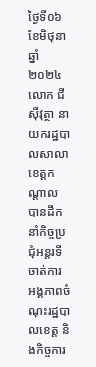ថ្ងៃទី០៦ ខែមិថុនា ឆ្នាំ ២០២៤ លោក ជី ស៊ីវុត្ថា នាយករដ្ឋបាលសាលាខេត្តកណ្ដាល បានដឹកនាំកិច្ចប្រជុំអន្តរទីចាត់ការ អង្គភាពចំណុះរដ្ឋបាលខេត្ត និងកិច្ចការ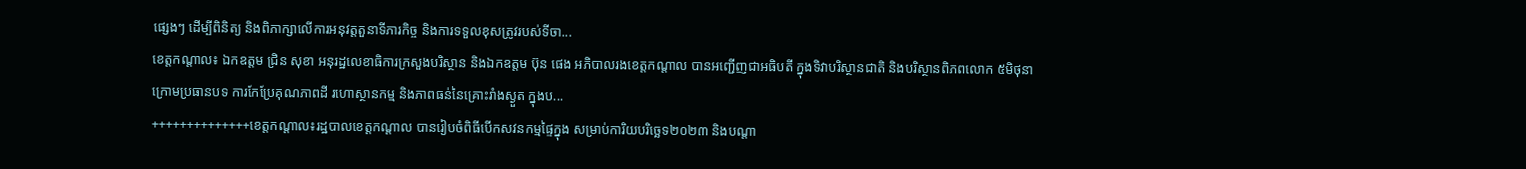ផ្សេងៗ ដើម្បីពិនិត្យ និងពិភាក្សាលើការអនុវត្តតួនាទីភារកិច្ច និងការទទួលខុសត្រូវរបស់ទីចា...
ខេត្តកណ្តាល៖ ឯកឧត្តម ជ្រិន សុខា អនុរដ្ឋលេខាធិការក្រសួងបរិស្ថាន និងឯកឧត្តម ប៊ុន ផេង អភិបាលរងខេត្តកណ្ដាល បានអញ្ជើញជាអធិបតី ក្នុងទិវាបរិស្ថានជាតិ និងបរិស្ថានពិភពលោក ៥មិថុនា ក្រោមប្រធានបទ ការកែប្រែគុណភាពដី រហោស្ថានកម្ម និងភាពធន់នៃគ្រោះរាំងស្ងួត ក្នុងប...
++++++++++++++ខេត្តកណ្តាល៖រដ្ឋបាលខេត្តកណ្តាល បានរៀបចំពិធីបើកសវនកម្មផ្ទៃក្នុង សម្រាប់ការិយបរិច្ឆេទ២០២៣ និងបណ្តា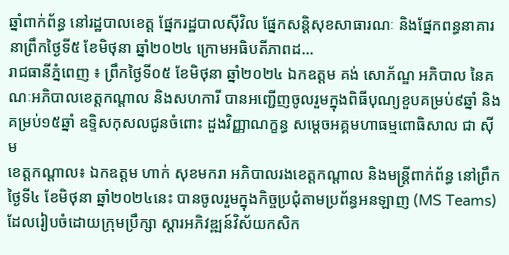ឆ្នាំពាក់ព័ន្ធ នៅរដ្ឋបាលខេត្ត ផ្នែករដ្ឋបាលស៊ីវិល ផ្នែកសន្តិសុខសាធារណៈ និងផ្នែកពន្ធនាគារ នាព្រឹកថ្ងៃទី៥ ខែមិថុនា ឆ្នាំ២០២៤ ក្រោមអធិបតីភាពដ...
រាជធានីភ្នំពេញ ៖ ព្រឹកថ្ងៃទី០៥ ខែមិថុនា ឆ្នាំ២០២៤ ឯកឧត្តម គង់ សោភ័ណ្ឌ អភិបាល នៃគណៈអភិបាលខេត្តកណ្តាល និងសហការី បានអញ្ជើញចូលរួមក្នុងពិធីបុណ្យខួបគម្រប់៩ឆ្នាំ និងគម្រប់១៥ឆ្នាំ ឧទ្ទិសកុសលជូនចំពោះ ដួងវិញ្ញាណក្ខន្ធ សម្ដេចអគ្គមហាធម្មពោធិសាល ជា ស៊ីម
ខេត្តកណ្តាល៖ ឯកឧត្តម ហាក់ សុខមករា អភិបាលរងខេត្តកណ្តាល និងមន្ត្រីពាក់ព័ន្ធ នៅព្រឹកថ្ងៃទី៤ ខែមិថុនា ឆ្នាំ២០២៤នេះ បានចូលរួមក្នុងកិច្ចប្រជុំតាមប្រព័ន្ធអនឡាញ (MS Teams) ដែលរៀបចំដោយក្រុមប្រឹក្សា ស្តារអភិវឌ្ឍន៍វិស័យកសិក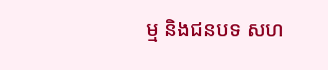ម្ម និងជនបទ សហ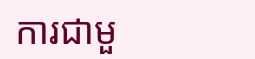ការជាមួ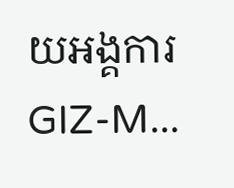យអង្គការ GIZ-M...